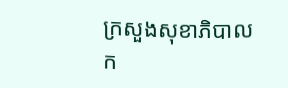ក្រសួងសុខាភិបាលក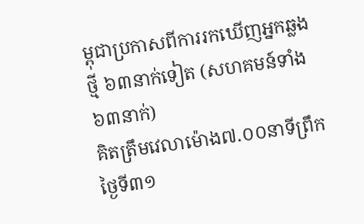ម្ពុជាប្រកាសពីការរកឃើញអ្នកឆ្លងថ្មី ៦៣នាក់ទៀត (សហគមន៍ទាំង ៦៣នាក់)
គិតត្រឹមវេលាម៉ោង៧.០០នាទីព្រឹក ថ្ងៃទី៣១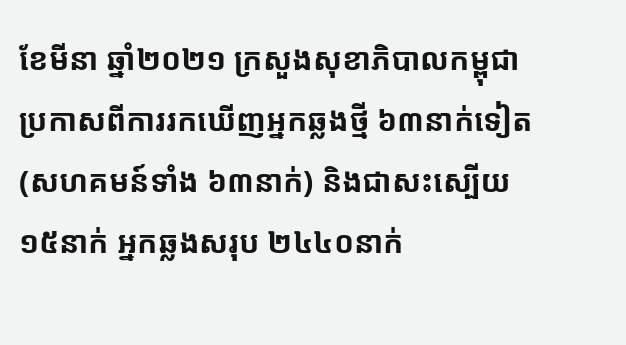ខែមីនា ឆ្នាំ២០២១ ក្រសួងសុខាភិបាលកម្ពុជាប្រកាសពីការរកឃើញអ្នកឆ្លងថ្មី ៦៣នាក់ទៀត (សហគមន៍ទាំង ៦៣នាក់) និងជាសះស្បើយ ១៥នាក់ អ្នកឆ្លងសរុប ២៤៤០នាក់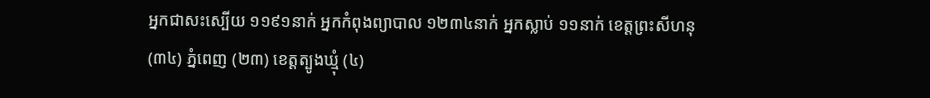អ្នកជាសះស្បើយ ១១៩១នាក់ អ្នកកំពុងព្យាបាល ១២៣៤នាក់ អ្នកស្លាប់ ១១នាក់ ខេត្តព្រះសីហនុ (៣៤) ភ្នំពេញ (២៣) ខេត្តត្បូងឃ្មុំ (៤)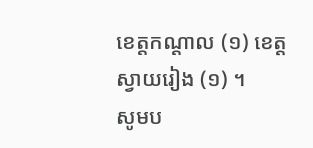ខេត្តកណ្ដាល (១) ខេត្តស្វាយរៀង (១) ។
សូមប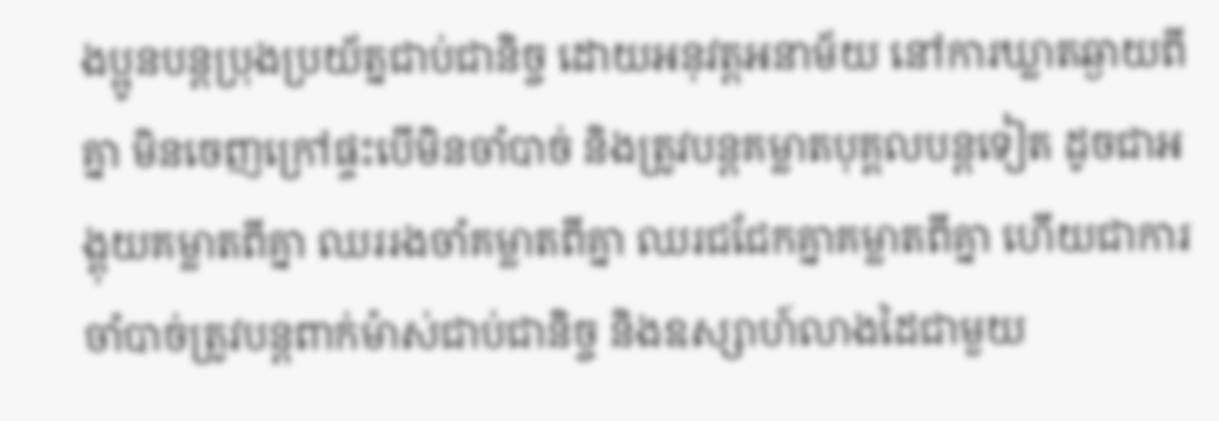ងប្អូនបន្តប្រុងប្រយ័ត្នជាប់ជានិច្ច ដោយអនុវត្តអនាម័យ នៅការឃ្លាតឆ្ងាយពីគ្នា មិនចេញក្រៅផ្ទះបេីមិនចាំបាច់ និងត្រូវបន្តគម្លាតបុគ្គលបន្តទៀត ដូចជាអង្គុយគម្លាតពីគ្នា ឈររងចាំគម្លាតពីគ្នា ឈរជជែកគ្នាគម្លាតពីគ្នា ហើយជាការចាំបាច់ត្រូវបន្តពាក់ម៉ាស់ជាប់ជានិច្ច និងឧស្សាហ៍លាងដៃជាមួយ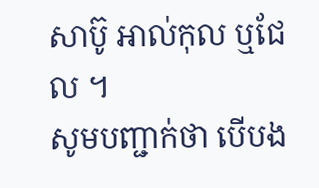សាប៊ូ អាល់កុល ឬជែល ។
សូមបញ្ជាក់ថា បើបង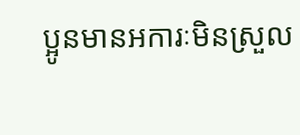ប្អូនមានអការៈមិនស្រួល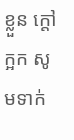ខ្លួន ក្តៅ ក្អក សូមទាក់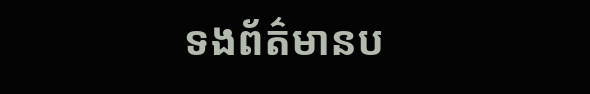ទងព័ត៌មានប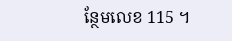ន្ថែមលេខ 115 ។